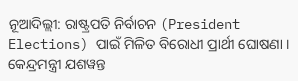ନୂଆଦିଲ୍ଲୀ: ରାଷ୍ଟ୍ରପତି ନିର୍ବାଚନ (President Elections) ପାଇଁ ମିଳିତ ବିରୋଧୀ ପ୍ରାର୍ଥୀ ଘୋଷଣା । କେନ୍ଦ୍ରମନ୍ତ୍ରୀ ଯଶୱନ୍ତ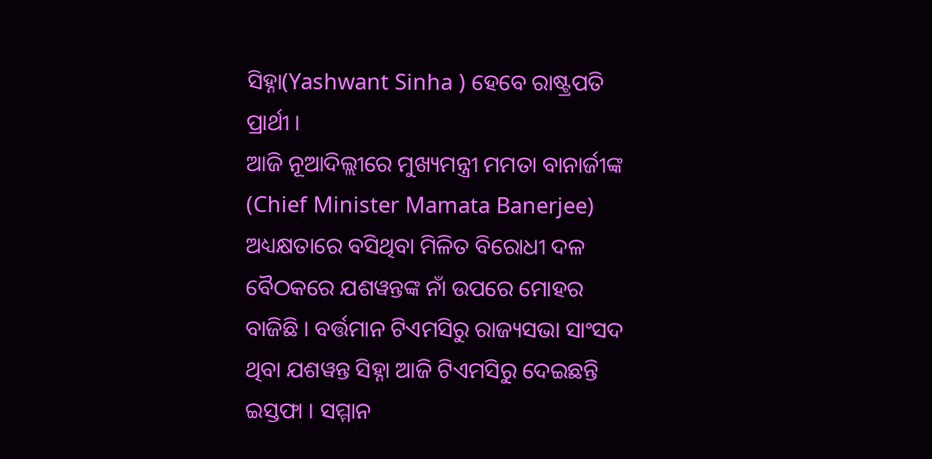ସିହ୍ନା(Yashwant Sinha ) ହେବେ ରାଷ୍ଟ୍ରପତି ପ୍ରାର୍ଥୀ ।
ଆଜି ନୂଆଦିଲ୍ଲୀରେ ମୁଖ୍ୟମନ୍ତ୍ରୀ ମମତା ବାନାର୍ଜୀଙ୍କ (Chief Minister Mamata Banerjee) ଅଧ୍ୟକ୍ଷତାରେ ବସିଥିବା ମିଳିତ ବିରୋଧୀ ଦଳ ବୈଠକରେ ଯଶୱନ୍ତଙ୍କ ନାଁ ଉପରେ ମୋହର ବାଜିଛି । ବର୍ତ୍ତମାନ ଟିଏମସିରୁ ରାଜ୍ୟସଭା ସାଂସଦ ଥିବା ଯଶୱନ୍ତ ସିହ୍ନା ଆଜି ଟିଏମସିରୁ ଦେଇଛନ୍ତି ଇସ୍ତଫା । ସମ୍ମାନ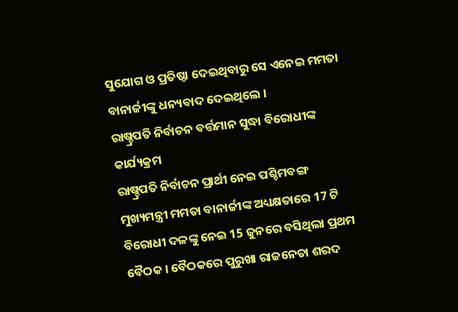ସୁଯୋଗ ଓ ପ୍ରତିଷ୍ଠା ଦେଇଥିବାରୁ ସେ ଏନେଇ ମମତା ବାନାର୍ଜୀଙ୍କୁ ଧନ୍ୟବାଦ ଦେଇଥିଲେ ।
ରାଷ୍ଚ୍ରପତି ନିର୍ବାଚନ ବର୍ତ୍ତମାନ ସୁଦ୍ଧା ବିରୋଧୀଙ୍କ କାର୍ଯ୍ୟକ୍ରମ
ରାଷ୍ଚ୍ରପତି ନିର୍ବାଚନ ପ୍ରାର୍ଥୀ ନେଇ ପଶ୍ଚିମବଙ୍ଗ ମୁଖ୍ୟମନ୍ତ୍ରୀ ମମତା ବାନାର୍ଜୀଙ୍କ ଅଧ୍ୟକ୍ଷତାରେ 17 ଟି ବିରୋଧୀ ଦଳଙ୍କୁ ନେଇ 15 ଜୁନରେ ବସିଥିଲା ପ୍ରଥମ ବୈଠକ । ବୈଠକରେ ପୁରୁଖା ରାଜନେତା ଶରଦ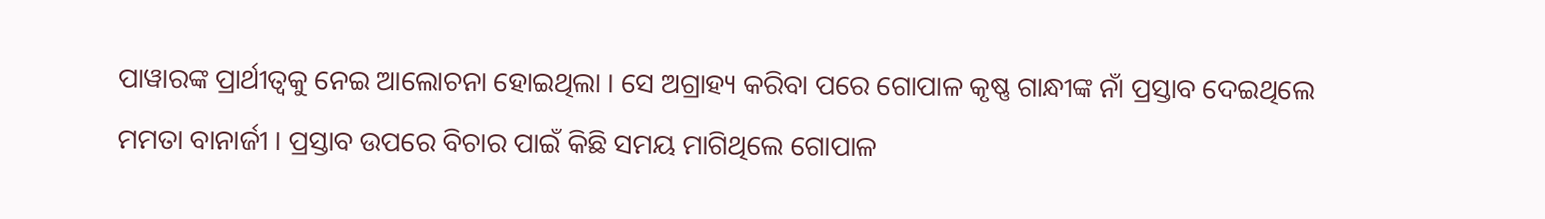ପାୱାରଙ୍କ ପ୍ରାର୍ଥୀତ୍ବକୁ ନେଇ ଆଲୋଚନା ହୋଇଥିଲା । ସେ ଅଗ୍ରାହ୍ୟ କରିବା ପରେ ଗୋପାଳ କୃଷ୍ଣ ଗାନ୍ଧୀଙ୍କ ନାଁ ପ୍ରସ୍ତାବ ଦେଇଥିଲେ ମମତା ବାନାର୍ଜୀ । ପ୍ରସ୍ତାବ ଉପରେ ବିଚାର ପାଇଁ କିଛି ସମୟ ମାଗିଥିଲେ ଗୋପାଳ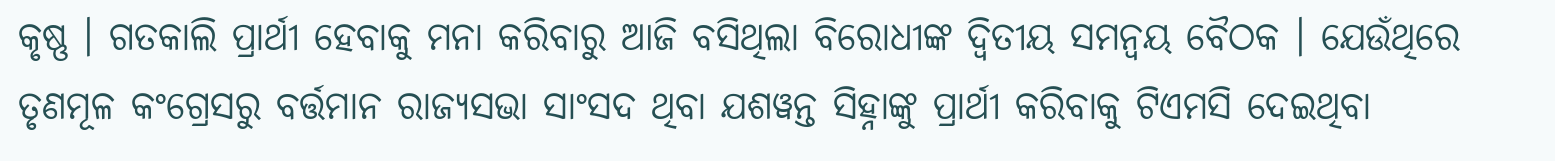କୃଷ୍ଣ । ଗତକାଲି ପ୍ରାର୍ଥୀ ହେବାକୁ ମନା କରିବାରୁ ଆଜି ବସିଥିଲା ବିରୋଧୀଙ୍କ ଦ୍ବିତୀୟ ସମନ୍ବୟ ବୈଠକ । ଯେଉଁଥିରେ ତୃଣମୂଳ କଂଗ୍ରେସରୁ ବର୍ତ୍ତମାନ ରାଜ୍ୟସଭା ସାଂସଦ ଥିବା ଯଶୱନ୍ତ ସିହ୍ନାଙ୍କୁ ପ୍ରାର୍ଥୀ କରିବାକୁ ଟିଏମସି ଦେଇଥିବା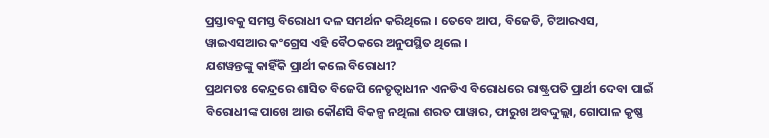ପ୍ରସ୍ତାବକୁ ସମସ୍ତ ବିରୋଧୀ ଦଳ ସମର୍ଥନ କରିଥିଲେ । ତେବେ ଆପ, ବିଜେଡି, ଟିଆରଏସ, ୱାଇଏସଆର କଂଗ୍ରେସ ଏହି ବୈଠକରେ ଅନୁପସ୍ଥିତ ଥିଲେ ।
ଯଶୱନ୍ତଙ୍କୁ କାହିଁକି ପ୍ରାର୍ଥୀ କଲେ ବିରୋଧୀ?
ପ୍ରଥମତଃ କେନ୍ଦ୍ରରେ ଶାସିତ ବିଜେପି ନେତୃତ୍ବାଧୀନ ଏନଡିଏ ବିରୋଧରେ ରାଷ୍ଟ୍ରପତି ପ୍ରାର୍ଥୀ ଦେବା ପାଇଁ ବିରୋଧୀଙ୍କ ପାଖେ ଆଉ କୌଣସି ବିକଳ୍ପ ନଥିଲା ଶରତ ପାୱାର, ଫାରୁଖ ଅବଦ୍ଦୁଲ୍ଲା, ଗୋପାଳ କୃଷ୍ଣ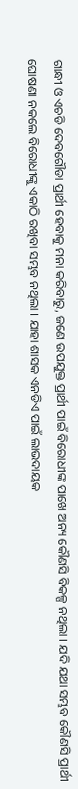ଗାନ୍ଧୀ ଓ ଏଚଡି ଦେବଗୌଡା ପ୍ରାର୍ଥୀ ହେବାକୁ ମନା କରିବାରୁ, ଜଣେ ଉପଯୁକ୍ତ ପ୍ରାର୍ଥୀ ପାଇଁ ବିରୋଧୀଙ୍କ ପାଖେ ଅନ୍ୟ କୌଣସି ବିକଳ୍ପ ନଥିଲା । ଯଦି ଯଥା ସମ୍ଭବ କୌଣସି ପ୍ରାର୍ଥୀ ଘୋଷଣା ନକଲେ ବିରୋଧୀଙ୍କୁ ଏକାଠି ରଖିବା ସମ୍ଭବ ନଥିଲା । ଯାହା ଶାସକ ଏନଡିଏ ପାଇଁ ଲାଭଦାୟକ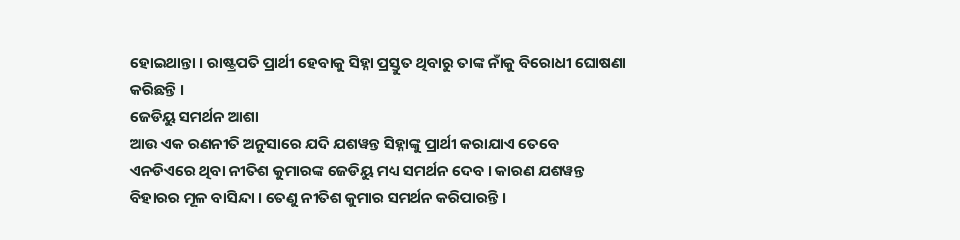ହୋଇଥାନ୍ତା । ରାଷ୍ଟ୍ରପତି ପ୍ରାର୍ଥୀ ହେବାକୁ ସିହ୍ନା ପ୍ରସ୍ତୁତ ଥିବାରୁ ତାଙ୍କ ନାଁକୁ ବିରୋଧୀ ଘୋଷଣା କରିଛନ୍ତି ।
ଜେଡିୟୁ ସମର୍ଥନ ଆଶା
ଆଉ ଏକ ରଣନୀତି ଅନୁସାରେ ଯଦି ଯଶୱନ୍ତ ସିହ୍ନାଙ୍କୁ ପ୍ରାର୍ଥୀ କରାଯାଏ ତେବେ ଏନଡିଏରେ ଥିବା ନୀତିଶ କୁମାରଙ୍କ ଜେଡିୟୁ ମଧ୍ୟ ସମର୍ଥନ ଦେବ । କାରଣ ଯଶୱନ୍ତ ବିହାରର ମୂଳ ବାସିନ୍ଦା । ତେଣୁ ନୀତିଶ କୁମାର ସମର୍ଥନ କରିପାରନ୍ତି ।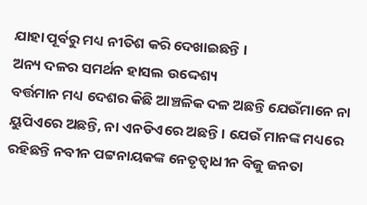ଯାହା ପୂର୍ବରୁ ମଧ୍ୟ ନୀତିଶ କରି ଦେଖାଇଛନ୍ତି ।
ଅନ୍ୟ ଦଳର ସମର୍ଥନ ହାସଲ ଉଦ୍ଦେଶ୍ୟ
ବର୍ତ୍ତମାନ ମଧ୍ୟ ଦେଶର କିଛି ଆଞ୍ଚଳିକ ଦଳ ଅଛନ୍ତି ଯେଉଁମାନେ ନା ୟୁପିଏରେ ଅଛନ୍ତି, ନା ଏନଡିଏରେ ଅଛନ୍ତି । ଯେଉଁ ମାନଙ୍କ ମଧ୍ୟରେ ରହିଛନ୍ତି ନବୀନ ପଟ୍ଟନାୟକଙ୍କ ନେତୃତ୍ବାଧୀନ ବିଜୁ ଜନତା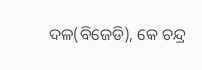ଦଳ(ବିଜେଡି), କେ ଚନ୍ଦ୍ର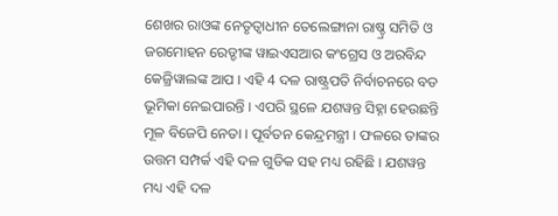ଶେଖର ରାଓଙ୍କ ନେତୃତ୍ବାଧୀନ ତେଲେଙ୍ଗାନା ରାଷ୍ଚ୍ର ସମିତି ଓ ଜଗମୋହନ ରେଡ୍ଡୀଙ୍କ ୱାଇଏସଆର କଂଗ୍ରେସ ଓ ଅରବିନ୍ଦ କେଜ୍ରିୱାଲଙ୍କ ଆପ । ଏହି 4 ଦଳ ରାଷ୍ଟ୍ରପତି ନିର୍ବାଚନରେ ବଡ ଭୂମିକା ନେଇପାରନ୍ତି । ଏପରି ସ୍ଥଳେ ଯଶୱନ୍ତ ସିହ୍ନା ହେଉଛନ୍ତି ମୂଳ ବିଜେପି ନେତା । ପୂର୍ବତନ କେନ୍ଦ୍ରମନ୍ତ୍ରୀ । ଫଳରେ ତାଙ୍କର ଉତ୍ତମ ସମ୍ପର୍କ ଏହି ଦଳ ଗୁଡିକ ସହ ମଧ୍ୟ ରହିଛି । ଯଶୱନ୍ତ ମଧ୍ୟ ଏହି ଦଳ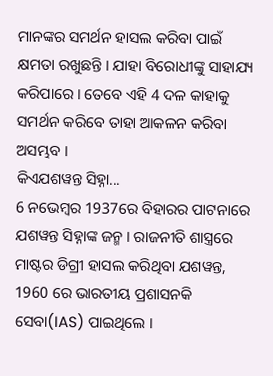ମାନଙ୍କର ସମର୍ଥନ ହାସଲ କରିବା ପାଇଁ କ୍ଷମତା ରଖୁଛନ୍ତି । ଯାହା ବିରୋଧୀଙ୍କୁ ସାହାଯ୍ୟ କରିପାରେ । ତେବେ ଏହି 4 ଦଳ କାହାକୁ ସମର୍ଥନ କରିବେ ତାହା ଆକଳନ କରିବା ଅସମ୍ଭବ ।
କିଏଯଶୱନ୍ତ ସିହ୍ନା...
6 ନଭେମ୍ବର 1937ରେ ବିହାରର ପାଟନାରେ ଯଶୱନ୍ତ ସିହ୍ନାଙ୍କ ଜନ୍ମ । ରାଜନୀତି ଶାସ୍ତ୍ରରେ ମାଷ୍ଟର ଡିଗ୍ରୀ ହାସଲ କରିଥିବା ଯଶୱନ୍ତ, 1960 ରେ ଭାରତୀୟ ପ୍ରଶାସନକି ସେବା(IAS) ପାଇଥିଲେ ।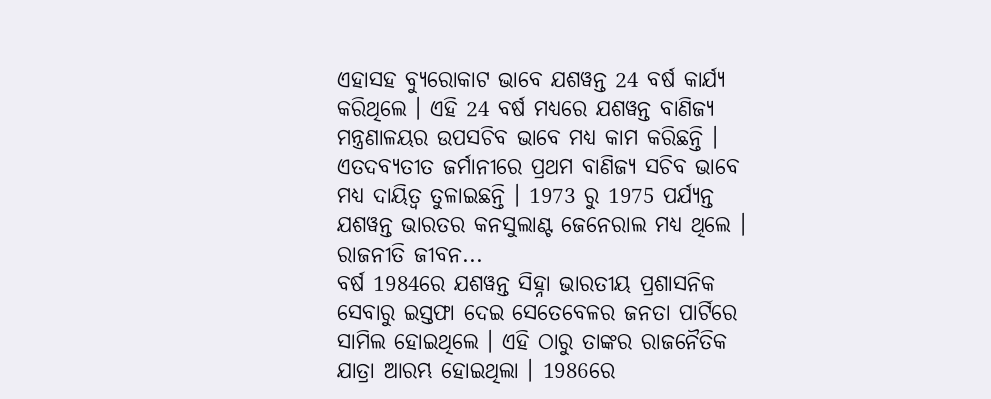ଏହାସହ ବ୍ୟୁରୋକାଟ ଭାବେ ଯଶୱନ୍ତ 24 ବର୍ଷ କାର୍ଯ୍ୟ କରିଥିଲେ । ଏହି 24 ବର୍ଷ ମଧ୍ୟରେ ଯଶୱନ୍ତ ବାଣିଜ୍ୟ ମନ୍ତ୍ରଣାଳୟର ଉପସଚିବ ଭାବେ ମଧ୍ୟ କାମ କରିଛନ୍ତି । ଏତଦବ୍ୟତୀତ ଜର୍ମାନୀରେ ପ୍ରଥମ ବାଣିଜ୍ୟ ସଚିବ ଭାବେ ମଧ୍ୟ ଦାୟିତ୍ବ ତୁଳାଇଛନ୍ତି । 1973 ରୁ 1975 ପର୍ଯ୍ୟନ୍ତ ଯଶୱନ୍ତ ଭାରତର କନସୁଲାଣ୍ଟ ଜେନେରାଲ ମଧ୍ୟ ଥିଲେ ।
ରାଜନୀତି ଜୀବନ...
ବର୍ଷ 1984ରେ ଯଶୱନ୍ତ ସିହ୍ନା ଭାରତୀୟ ପ୍ରଶାସନିକ ସେବାରୁ ଇସ୍ତଫା ଦେଇ ସେତେବେଳର ଜନତା ପାର୍ଟିରେ ସାମିଲ ହୋଇଥିଲେ । ଏହି ଠାରୁ ତାଙ୍କର ରାଜନୈତିକ ଯାତ୍ରା ଆରମ୍ଭ ହୋଇଥିଲା । 1986ରେ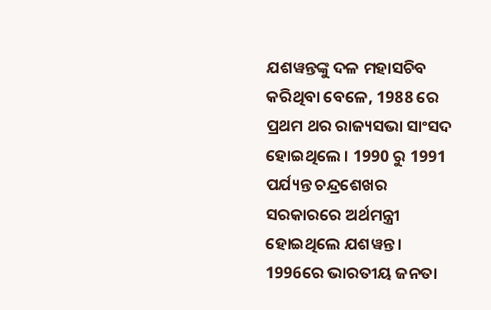ଯଶୱନ୍ତଙ୍କୁ ଦଳ ମହାସଚିବ କରିଥିବା ବେଳେ, 1988 ରେ ପ୍ରଥମ ଥର ରାଜ୍ୟସଭା ସାଂସଦ ହୋଇଥିଲେ । 1990 ରୁ 1991 ପର୍ଯ୍ୟନ୍ତ ଚନ୍ଦ୍ରଶେଖର ସରକାରରେ ଅର୍ଥମନ୍ତ୍ରୀ ହୋଇଥିଲେ ଯଶୱନ୍ତ।
1996ରେ ଭାରତୀୟ ଜନତା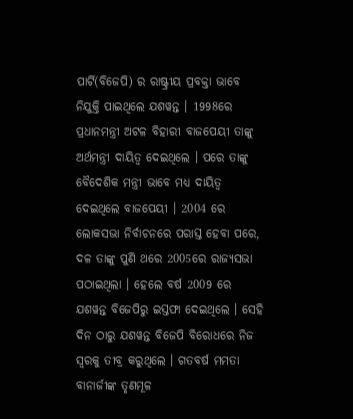ପାର୍ଟି(ବିଜେପି) ର ରାଷ୍ଟ୍ରୀୟ ପ୍ରବକ୍ତା ଭାବେ ନିଯୁକ୍ତି ପାଇଥିଲେ ଯଶୱନ୍ତ । 1998ରେ ପ୍ରଧାନମନ୍ତ୍ରୀ ଅଟଳ ବିହାରୀ ବାଜପେୟୀ ତାଙ୍କୁ ଅର୍ଥମନ୍ତ୍ରୀ ଦାୟିତ୍ବ ଦେଇଥିଲେ । ପରେ ତାଙ୍କୁ ବୈଦେଶିକ ମନ୍ତ୍ରୀ ଭାବେ ମଧ୍ୟ ଦାୟିତ୍ବ ଦେଇଥିଲେ ବାଜପେୟୀ । 2004 ରେ ଲୋକସଭା ନିର୍ବାଚନରେ ପରାସ୍ତ ହେବା ପରେ, ଦଳ ତାଙ୍କୁ ପୁଣି ଥରେ 2005ରେ ରାଜ୍ୟସଭା ପଠାଇଥିଲା । ହେଲେ ବର୍ଷ 2009 ରେ ଯଶୱନ୍ତ ବିଜେପିରୁ ଇସ୍ତଫା ଦେଇଥିଲେ । ସେହି ଦିନ ଠାରୁ ଯଶୱନ୍ତ ବିଜେପି ବିରୋଧରେ ନିଜ ସ୍ବରକୁ ତୀବ୍ର କରୁଥିଲେ । ଗତବର୍ଷ ମମତା ବାନାର୍ଜୀଙ୍କ ତୃଣମୂଳ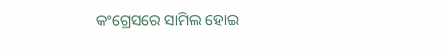କଂଗ୍ରେସରେ ସାମିଲ ହୋଇ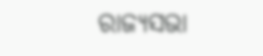ରାଜ୍ୟସଭା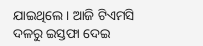ଯାଇଥିଲେ । ଆଜି ଟିଏମସି ଦଳରୁ ଇସ୍ତଫା ଦେଇ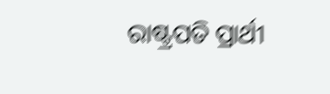ରାଷ୍ଟ୍ରପତି ପ୍ରାର୍ଥୀ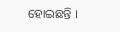ହୋଇଛନ୍ତି ।